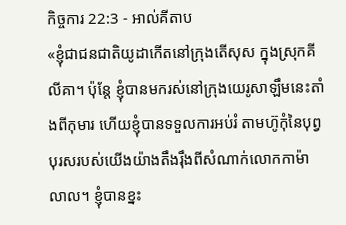កិច្ចការ 22:3 - អាល់គីតាប
«ខ្ញុំជាជនជាតិយូដាកើតនៅក្រុងតើសុស ក្នុងស្រុកគីលីគា។ ប៉ុន្ដែ ខ្ញុំបានមករស់នៅក្រុងយេរូសាឡឹមនេះតាំងពីកុមារ ហើយខ្ញុំបានទទួលការអប់រំ តាមហ៊ូកុំនៃបុព្វបុរសរបស់យើងយ៉ាងតឹងរ៉ឹងពីសំណាក់លោកកាម៉ាលាល។ ខ្ញុំបានខ្នះ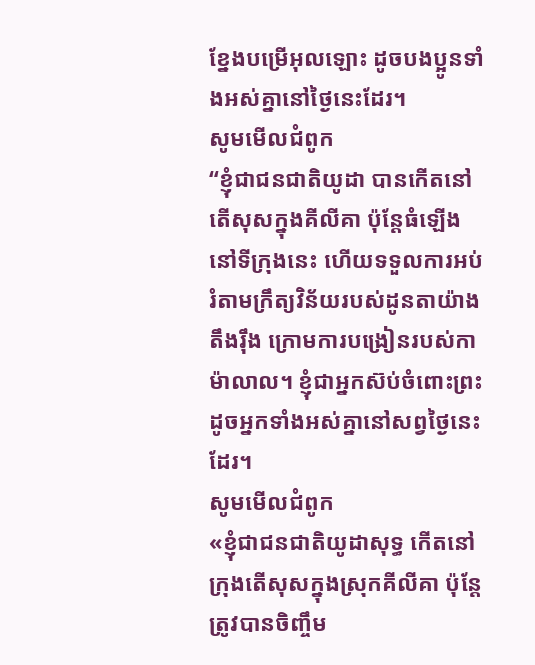ខ្នែងបម្រើអុលឡោះ ដូចបងប្អូនទាំងអស់គ្នានៅថ្ងៃនេះដែរ។
សូមមើលជំពូក
“ខ្ញុំជាជនជាតិយូដា បានកើតនៅតើសុសក្នុងគីលីគា ប៉ុន្តែធំឡើងនៅទីក្រុងនេះ ហើយទទួលការអប់រំតាមក្រឹត្យវិន័យរបស់ដូនតាយ៉ាងតឹងរ៉ឹង ក្រោមការបង្រៀនរបស់កាម៉ាលាល។ ខ្ញុំជាអ្នកស៊ប់ចំពោះព្រះ ដូចអ្នកទាំងអស់គ្នានៅសព្វថ្ងៃនេះដែរ។
សូមមើលជំពូក
«ខ្ញុំជាជនជាតិយូដាសុទ្ធ កើតនៅក្រុងតើសុសក្នុងស្រុកគីលីគា ប៉ុន្ដែត្រូវបានចិញ្ចឹម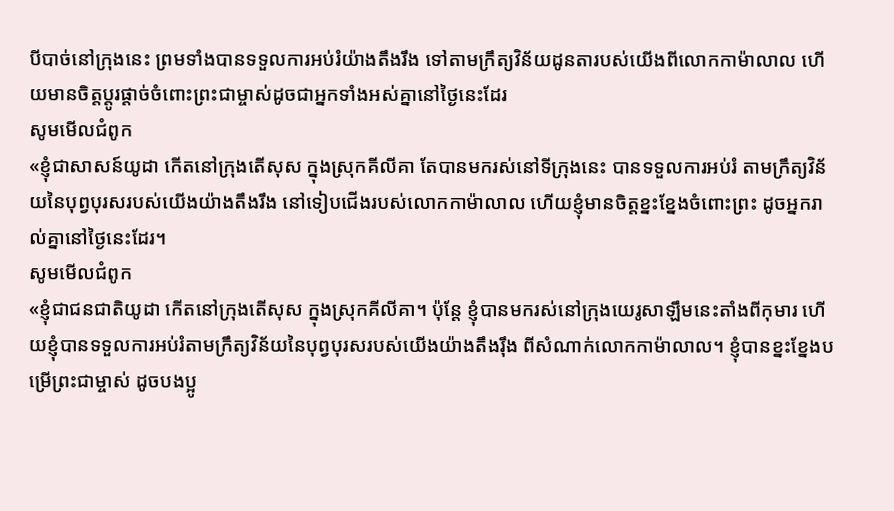បីបាច់នៅក្រុងនេះ ព្រមទាំងបានទទួលការអប់រំយ៉ាងតឹងរឹង ទៅតាមក្រឹត្យវិន័យដូនតារបស់យើងពីលោកកាម៉ាលាល ហើយមានចិត្តប្ដូរផ្ដាច់ចំពោះព្រះជាម្ចាស់ដូចជាអ្នកទាំងអស់គ្នានៅថ្ងៃនេះដែរ
សូមមើលជំពូក
«ខ្ញុំជាសាសន៍យូដា កើតនៅក្រុងតើសុស ក្នុងស្រុកគីលីគា តែបានមករស់នៅទីក្រុងនេះ បានទទួលការអប់រំ តាមក្រឹត្យវិន័យនៃបុព្វបុរសរបស់យើងយ៉ាងតឹងរឹង នៅទៀបជើងរបស់លោកកាម៉ាលាល ហើយខ្ញុំមានចិត្តខ្នះខ្នែងចំពោះព្រះ ដូចអ្នករាល់គ្នានៅថ្ងៃនេះដែរ។
សូមមើលជំពូក
«ខ្ញុំជាជនជាតិយូដា កើតនៅក្រុងតើសុស ក្នុងស្រុកគីលីគា។ ប៉ុន្តែ ខ្ញុំបានមករស់នៅក្រុងយេរូសាឡឹមនេះតាំងពីកុមារ ហើយខ្ញុំបានទទួលការអប់រំតាមក្រឹត្យវិន័យនៃបុព្វបុរសរបស់យើងយ៉ាងតឹងរ៉ឹង ពីសំណាក់លោកកាម៉ាលាល។ ខ្ញុំបានខ្នះខ្នែងបម្រើព្រះជាម្ចាស់ ដូចបងប្អូ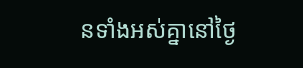នទាំងអស់គ្នានៅថ្ងៃ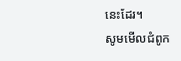នេះដែរ។
សូមមើលជំពូក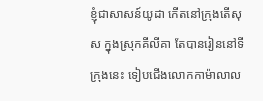ខ្ញុំជាសាសន៍យូដា កើតនៅក្រុងតើសុស ក្នុងស្រុកគីលីគា តែបានរៀននៅទីក្រុងនេះ ទៀបជើងលោកកាម៉ាលាល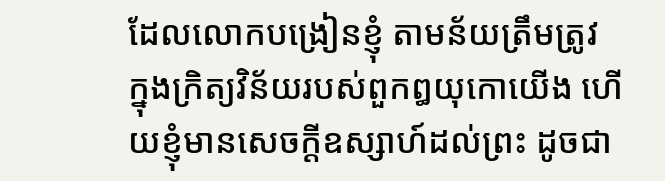ដែលលោកបង្រៀនខ្ញុំ តាមន័យត្រឹមត្រូវ ក្នុងក្រិត្យវិន័យរបស់ពួកឰយុកោយើង ហើយខ្ញុំមានសេចក្ដីឧស្សាហ៍ដល់ព្រះ ដូចជា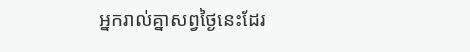អ្នករាល់គ្នាសព្វថ្ងៃនេះដែរ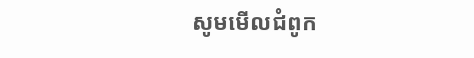សូមមើលជំពូក